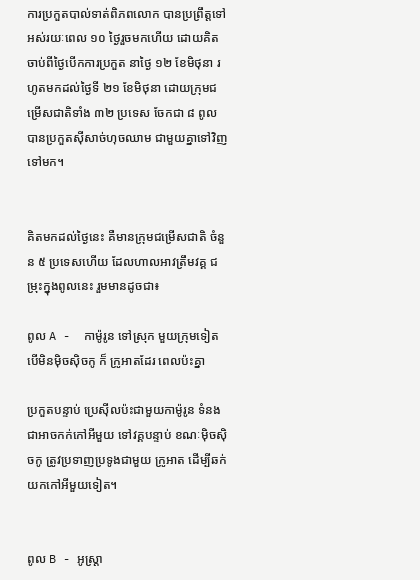ការប្រកួតបាល់ទាត់ពិភពលោក បានប្រព្រឹត្តទៅអស់រយៈពេល ១០ ថ្ងៃរួចមកហើយ ដោយគិតចាប់ពីថ្ងៃបើកការប្រកួត នាថ្ងៃ ១២ ខែមិថុនា រហូតមកដល់ថ្ងៃទី ២១ ខែមិថុនា ដោយក្រុមជម្រើសជាតិទាំង ៣២ ប្រទេស ចែកជា ៨ ពូល បានប្រកួតស៊ីសាច់ហុចឈាម ជាមួយគ្នាទៅវិញទៅមក។


គិតមកដល់ថ្ងៃនេះ គឺមានក្រុមជម្រើសជាតិ ចំនួន ៥ ប្រទេសហើយ ដែលហាលអាវត្រឹមវគ្គ ជម្រុះក្នុងពូលនេះ រួមមានដូចជា៖

ពូល A -  កាម៉ូរូន ទៅស្រុក មួយក្រុមទៀត បើមិនម៉ិចស៊ិចកូ ក៏ ក្រូអាតដែរ ពេលប៉ះគ្នា

ប្រកួតបន្ទាប់ ប្រេស៊ីលប៉ះជាមួយកាម៉ូរូន ទំនងជាអាចកក់កៅអីមួយ ទៅវគ្គបន្ទាប់ ខណៈម៉ិចស៊ិចកូ ត្រូវប្រទាញប្រទូងជាមួយ ក្រូអាត ដើម្បីឆក់យកកៅអីមួយទៀត។


ពូល B - អូស្ត្រា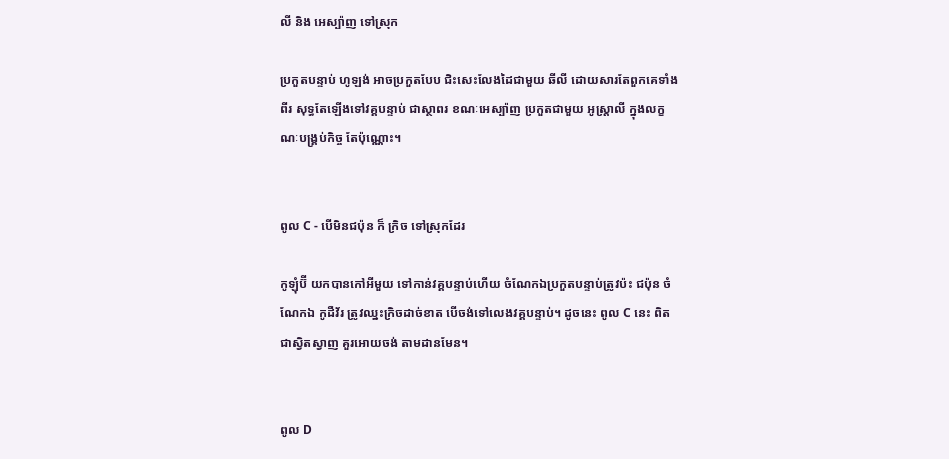លី និង អេស្ប៉ាញ ទៅស្រុក

ប្រកួតបន្ទាប់ ហូឡង់ អាចប្រកួតបែប ជិះសេះលែងដៃជាមួយ ឆីលី ដោយសារតែពួកគេទាំងពីរ សុទ្ធតែឡើងទៅវគ្គបន្ទាប់ ជាស្ថាពរ ខណៈអេស្ប៉ាញ ប្រកួតជាមួយ អូស្ត្រាលី ក្នុងលក្ខណៈបង្គ្រប់កិច្ច តែប៉ុណ្ណោះ។


ពូល C - បើមិនជប៉ុន ក៏ ក្រិច ទៅស្រុកដែរ

កូឡុំប៊ី យកបានកៅអីមួយ ទៅកាន់វគ្គបន្ទាប់ហើយ ចំណែកឯប្រកួតបន្ទាប់ត្រូវប៉ះ ជប៉ុន ចំណែកឯ កូដឺវ័រ ត្រូវឈ្នះក្រិចដាច់ខាត បើចង់ទៅលេងវគ្គបន្ទាប់។ ដូចនេះ ពូល C នេះ ពិតជាស្វិតស្វាញ គួរអោយចង់ តាមដានមែន។


ពូល D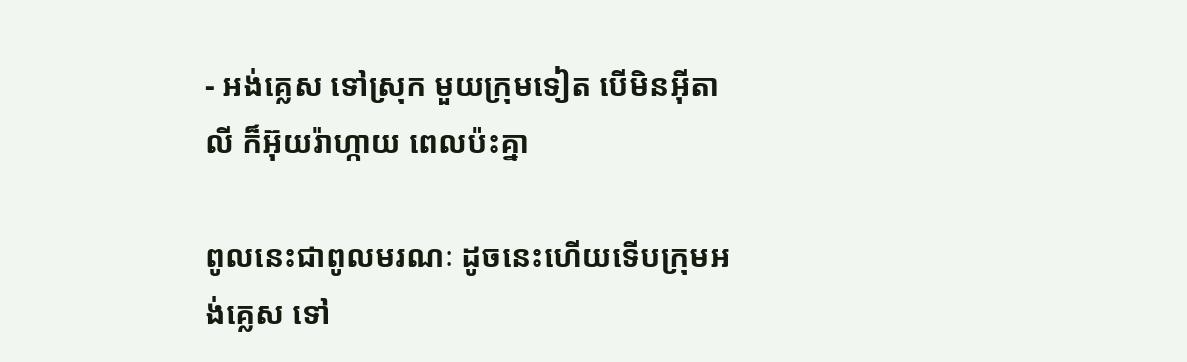- អង់គ្លេស ទៅស្រុក មួយក្រុមទៀត បើមិនអ៊ីតាលី ក៏អ៊ុយរ៉ាហ្កាយ ពេលប៉ះគ្នា

ពូលនេះជាពូលមរណៈ ដូចនេះហើយទើបក្រុមអង់គ្លេស ទៅ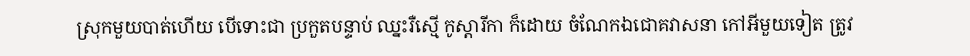ស្រុកមួយបាត់ហើយ បើទោះជា ប្រកួតបន្ទាប់ ឈ្នះរឺស្មើ កូស្តារីកា ក៏ដោយ ចំណែកឯជោគវាសនា កៅអីមួយទៀត ត្រូវ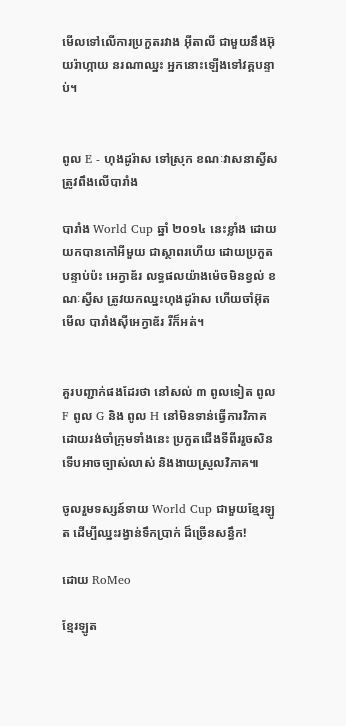មើលទៅលើការប្រកួតរវាង អ៊ីតាលី ជាមួយនឹងអ៊ុយរ៉ាហ្កាយ នរណាឈ្នះ អ្នកនោះឡើងទៅវគ្គបន្ទាប់។


ពូល E - ហុងដូរ៉ាស ទៅស្រុក ខណៈវាសនាស្វីស ត្រូវពឹងលើបារាំង

បារាំង World Cup ឆ្នាំ ២០១៤ នេះខ្លាំង ដោយយកបានកៅអីមួយ ជាស្ថាពរហើយ ដោយប្រកួតបន្ទាប់ប៉ះ អេក្វាឌ័រ លទ្ធផលយ៉ាងម៉េចមិនខ្វល់ ខណៈស្វីស ត្រូវយកឈ្នះហុងដូរ៉ាស ហើយចាំអ៊ុតមើល បារាំងស៊ីអេក្វាឌ័រ រឺក៏អត់។


គួរបញ្ជាក់ផងដែរថា នៅសល់ ៣ ពូលទៀត ពូល F ពូល G និង ពូល H នៅមិនទាន់ធ្វើការវិភាគ ដោយរង់ចាំក្រុមទាំងនេះ ប្រកួតជើងទីពីររួចសិន ទើបអាចច្បាស់លាស់ និងងាយស្រួលវិភាគ៕

ចូលរួមទស្សន៍ទាយ World Cup ជាមួយខ្មែរឡូត ដើម្បីឈ្នះរង្វាន់ទឹកប្រាក់ ដ៏ច្រើនសន្ធឹក!

ដោយ RoMeo

ខ្មែរឡូត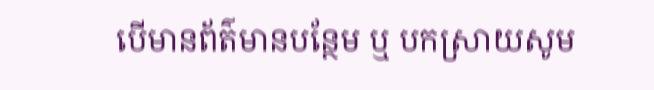បើមានព័ត៌មានបន្ថែម ឬ បកស្រាយសូម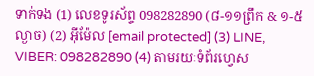ទាក់ទង (1) លេខទូរស័ព្ទ 098282890 (៨-១១ព្រឹក & ១-៥ល្ងាច) (2) អ៊ីម៉ែល [email protected] (3) LINE, VIBER: 098282890 (4) តាមរយៈទំព័រហ្វេស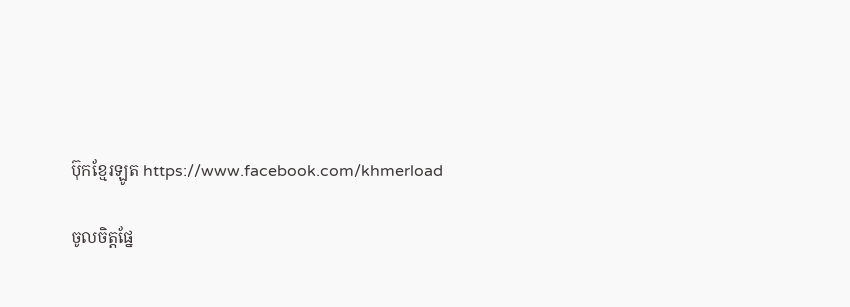ប៊ុកខ្មែរឡូត https://www.facebook.com/khmerload

ចូលចិត្តផ្នែ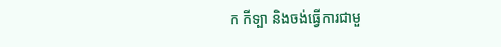ក កីទ្បា និងចង់ធ្វើការជាមួ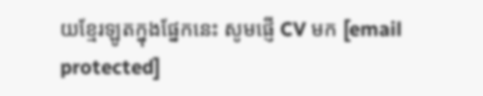យខ្មែរឡូតក្នុងផ្នែកនេះ សូមផ្ញើ CV មក [email protected]